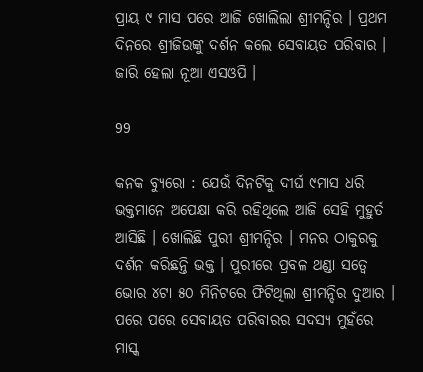ପ୍ରାୟ ୯ ମାସ ପରେ ଆଜି ଖୋଲିଲା ଶ୍ରୀମନ୍ଦିର । ପ୍ରଥମ ଦିନରେ ଶ୍ରୀଜିଉଙ୍କୁ ଦର୍ଶନ କଲେ ସେବାୟତ ପରିବାର । ଜାରି ହେଲା ନୂଆ ଏସଓପି ।

99

କନକ ବ୍ୟୁରୋ : ଯେଉଁ ଦିନଟିକୁ ଦୀର୍ଘ ୯ମାସ ଧରି ଭକ୍ତମାନେ ଅପେକ୍ଷା କରି ରହିଥିଲେ ଆଜି ସେହି ମୁହୁର୍ତ ଆସିଛି । ଖୋଲିଛି ପୁରୀ ଶ୍ରୀମନ୍ଦିର । ମନର ଠାକୁରକୁ ଦର୍ଶନ କରିଛନ୍ତି ଭକ୍ତ । ପୁରୀରେ ପ୍ରବଳ ଥଣ୍ଡା ସତ୍ୱେ ଭୋର ୪ଟା ୫୦ ମିନିଟରେ ଫିଟିଥିଲା ଶ୍ରୀମନ୍ଦିର ଦୁଆର । ପରେ ପରେ ସେବାୟତ ପରିବାରର ସଦସ୍ୟ ମୁହଁରେ ମାସ୍କ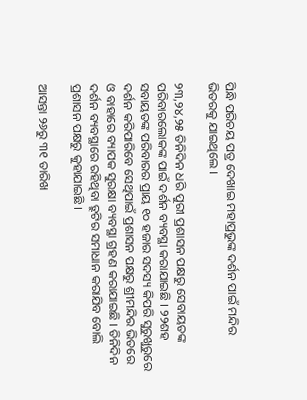ପିନ୍ଧି ପରିଚୟ ପତ୍ର ଦେଖାଇ ମହାପ୍ରଭୁଙ୍କ ଦର୍ଶନ ପାଇଁ ମନ୍ଦିର ଭିତରକୁ ଯାଇଥିଲେ ।

୨୩,୨୪,୨୫ ତିନିଦିନ ଧରି ପୁରୀ ପ୍ରଶାସନ ପକ୍ଷରୁ ସେବାୟତଙ୍କ ପରିବାରଲୋକଙ୍କ ପାଇଁ ଦର୍ଶନ ବ୍ୟବସ୍ଥା କରାଯାଇଛି । ୨୨ଶହ ସବାୟତଙ୍କ ପରିବାରର ପ୍ରାୟ ୧୦ ହଜାର ସଦସ୍ୟ କିପରି ସୁରୁଖୁରୁରେ ଦର୍ଶନ କରିପାରିବେ ସେଥିପାଇଁ ପ୍ରଶାସନ ପକ୍ଷରୁ ଶ୍ରୀମନ୍ଦିର ଭିତରେ ଓ ବାହାରେ ବ୍ୟାପକ ସୁରକ୍ଷା ବ୍ୟବସ୍ଥା ଗ୍ରହଣ କରାଯାଇଛି । ତିନିଦିନ ଦର୍ଶନ ବ୍ୟବସ୍ଥାରେ ରହିଥିବା ତ୍ରୁଟିର ସମାଧାନ କରାଯିବ ବୋଲି ପ୍ରଶାସନ ପକ୍ଷରୁ କୁହାଯାଇଛି ।

ଆସନ୍ତା ୨୬ରୁ ୩୧ ତାରିଖ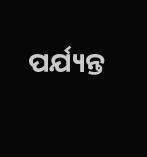ପର୍ଯ୍ୟନ୍ତ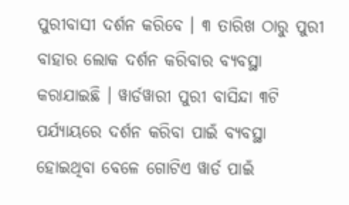ପୁରୀବାସୀ ଦର୍ଶନ କରିବେ । ୩ ତାରିଖ ଠାରୁ ପୁରୀ ବାହାର ଲୋକ ଦର୍ଶନ କରିବାର ବ୍ୟବସ୍ଥା କରାଯାଇଛି । ୱାର୍ଡୱାରୀ ପୁରୀ ବାସିନ୍ଦା ୩ଟି ପର୍ଯ୍ୟାୟରେ ଦର୍ଶନ କରିବା ପାଇଁ ବ୍ୟବସ୍ଥା ହୋଇଥିବା ବେଳେ ଗୋଟିଏ ୱାର୍ଡ ପାଇଁ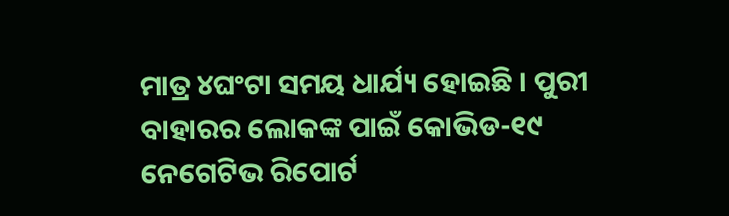ମାତ୍ର ୪ଘଂଟା ସମୟ ଧାର୍ଯ୍ୟ ହୋଇଛି । ପୁରୀ ବାହାରର ଲୋକଙ୍କ ପାଇଁ କୋଭିଡ-୧୯ ନେଗେଟିଭ ରିପୋର୍ଟ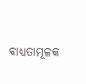ବାଧ୍ୟତାମୂଳକ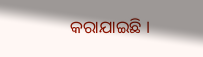କରାଯାଇଛି ।